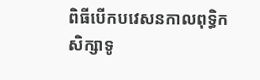ពិធីបើកបវេសនកាលពុទ្ធិកសិក្សាទូ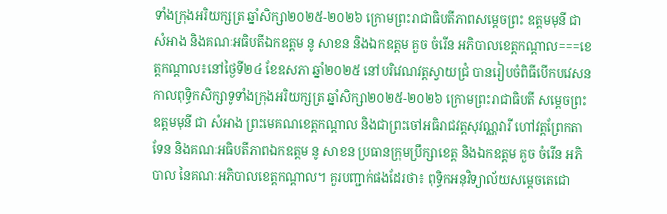ទាំងក្រុងអរិយក្សត្រ ឆ្នាំសិក្សា២០២៥-២០២៦ ក្រោមព្រះរាជាធិបតីភាពសម្ដេចព្រះ ឧត្ដមមុនី ជា សំអាង និងគណៈអធិបតីឯកឧត្ដម នូ សាខន និងឯកឧត្ដម គួច ចំរើន អភិបាលខេត្តកណ្ដាល===ខេត្តកណ្តាល៖នៅថ្ងៃទី២៤ ខែឧសភា ឆ្នាំ២០២៥ នៅបរិវេណវត្តស្វាយជ្រំ បានរៀបចំពិធីបើកបវេសនកាលពុទ្ធិកសិក្សាទូទាំងក្រុងអរិយក្សត្រ ឆ្នាំសិក្សា២០២៥-២០២៦ ក្រោមព្រះរាជាធិបតី សម្ដេចព្រះ ឧត្ដមមុនី ជា សំអាង ព្រះមេគណខេត្តកណ្ដាល និងជាព្រះចៅអធិរាជវត្តសុវណ្ណវារី ហៅវត្តព្រែកតាទែន និងគណៈអធិបតីភាពឯកឧត្ដម នូ សាខន ប្រធានក្រុមប្រឹក្សាខេត្ត និងឯកឧត្ដម គួច ចំរើន អភិបាល នៃគណៈអភិបាលខេត្តកណ្ដាល។ គួរបញ្ជាក់ផងដែរថា៖ ពុទ្ធិកអនុវិទ្យាល័យសម្តេចតេជោ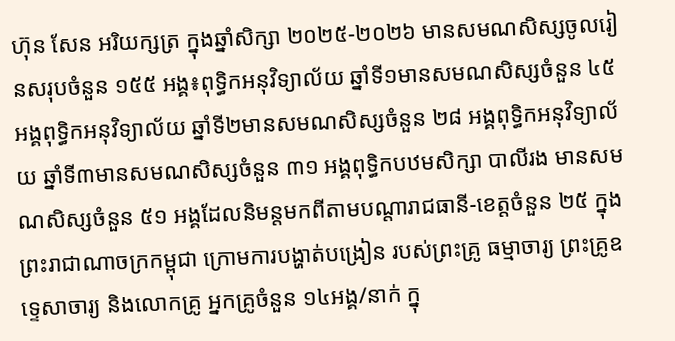ហ៊ុន សែន អរិយក្សត្រ ក្នុងឆ្នាំសិក្សា ២០២៥-២០២៦ មានសមណសិស្សចូលរៀនសរុបចំនួន ១៥៥ អង្គ៖ពុទ្ធិកអនុវិទ្យាល័យ ឆ្នាំទី១មានសមណសិស្សចំនួន ៤៥ អង្គពុទ្ធិកអនុវិទ្យាល័យ ឆ្នាំទី២មានសមណសិស្សចំនួន ២៨ អង្គពុទ្ធិកអនុវិទ្យាល័យ ឆ្នាំទី៣មានសមណសិស្សចំនួន ៣១ អង្គពុទ្ធិកបឋមសិក្សា បាលីរង មានសមណសិស្សចំនួន ៥១ អង្គដែលនិមន្តមកពីតាមបណ្តារាជធានី-ខេត្តចំនួន ២៥ ក្នុងព្រះរាជាណាចក្រកម្ពុជា ក្រោមការបង្ហាត់បង្រៀន របស់ព្រះគ្រូ ធម្មាចារ្យ ព្រះគ្រូឧទ្ទេសាចារ្យ និងលោកគ្រូ អ្នកគ្រូចំនួន ១៤អង្គ/នាក់ ក្នុ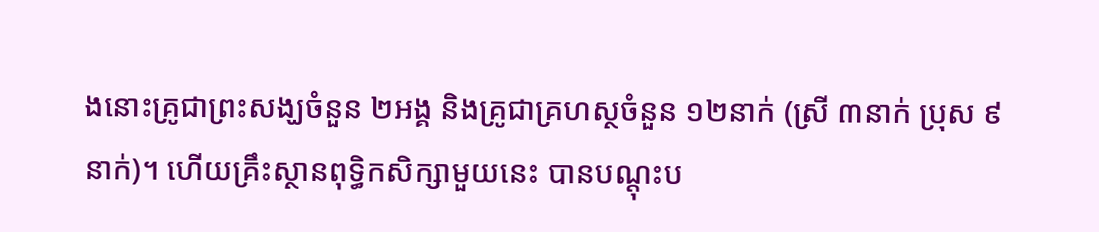ងនោះគ្រូជាព្រះសង្ឃចំនួន ២អង្គ និងគ្រូជាគ្រហស្ថចំនួន ១២នាក់ (ស្រី ៣នាក់ ប្រុស ៩នាក់)។ ហើយគ្រឹះស្ថានពុទ្ធិកសិក្សាមួយនេះ បានបណ្តុះប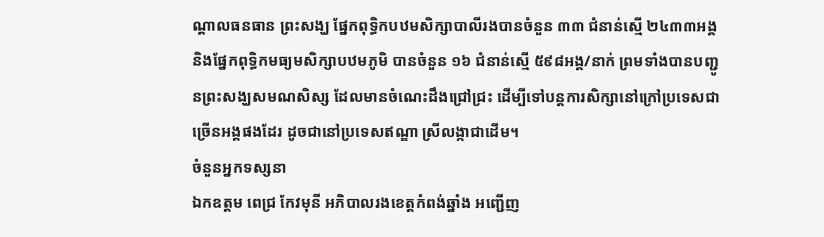ណ្តាលធនធាន ព្រះសង្ឃ ផ្នែកពុទ្ធិកបឋមសិក្សាបាលីរងបានចំនួន ៣៣ ជំនាន់ស្មើ ២៤៣៣អង្គ និងផ្នែកពុទ្ធិកមធ្យមសិក្សាបឋមភូមិ បានចំនួន ១៦ ជំនាន់ស្មើ ៥៩៨អង្គ/នាក់ ព្រមទាំងបានបញ្ជូនព្រះសង្ឃសមណសិស្ស ដែលមានចំណេះដឹងជ្រៅជ្រះ ដើម្បីទៅបន្តការសិក្សានៅក្រៅប្រទេសជាច្រើនអង្គផងដែរ ដូចជានៅប្រទេសឥណ្ឌា ស្រីលង្កាជាដើម។
ចំនួនអ្នកទស្សនា
ឯកឧត្តម ពេជ្រ កែវមុនី អភិបាលរងខេត្ដកំពង់ឆ្នាំង អញ្ជើញ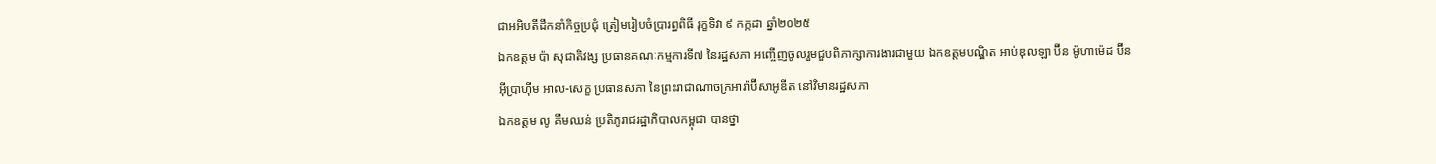ជាអអិបតីដឹកនាំកិច្ចប្រជុំ ត្រៀមរៀបចំប្រារព្ធពិធី រុក្ខទិវា ៩ កក្កដា ឆ្នាំ២០២៥
ឯកឧត្តម ប៉ា សុជាតិវង្ស ប្រធានគណៈកម្មការទី៧ នៃរដ្ឋសភា អញ្ចើញចូលរួមជួបពិភាក្សាការងារជាមួយ ឯកឧត្តមបណ្ឌិត អាប់ឌុលឡា ប៊ីន ម៉ូហាម៉េដ ប៊ីន អ៊ីប្រាហ៊ីម អាល-សេក្ខ ប្រធានសភា នៃព្រះរាជាណាចក្រអារ៉ាប៊ីសាអូឌីត នៅវិមានរដ្ឋសភា
ឯកឧត្តម លូ គឹមឈន់ ប្រតិភូរាជរដ្ឋាភិបាលកម្ពុជា បានថ្នា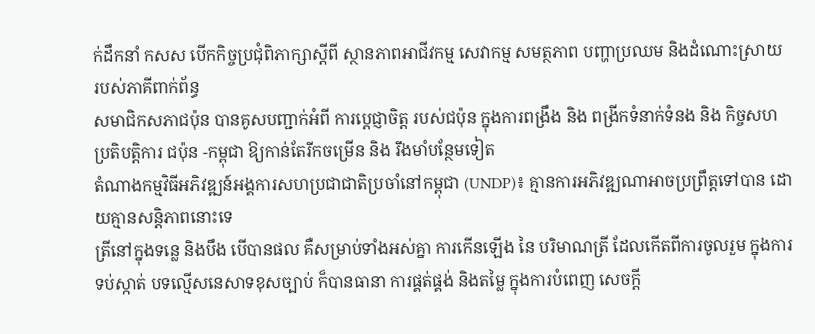ក់ដឹកនាំ កសស បើកកិច្ចប្រជុំពិភាក្សាស្តីពី ស្ថានភាពអាជីវកម្ម សេវាកម្ម សមត្ថភាព បញ្ហាប្រឈម និងដំណោះស្រាយ របស់ភាគីពាក់ព័ន្ធ
សមាជិកសភាជប៉ុន បានគូសបញ្ជាក់អំពី ការប្ដេជ្ញាចិត្ត របស់ជប៉ុន ក្នុងការពង្រឹង និង ពង្រីកទំនាក់ទំនង និង កិច្ចសហប្រតិបត្តិការ ជប៉ុន -កម្ពុជា ឱ្យកាន់តែរីកចម្រេីន និង រឹងមាំបន្ថែមទៀត
តំណាងកម្មវិធីអភិវឌ្ឍន៍អង្គការសហប្រជាជាតិប្រចាំនៅកម្ពុជា (UNDP)៖ គ្មានការអភិវឌ្ឍណាអាចប្រព្រឹត្តទៅបាន ដោយគ្មានសន្តិភាពនោះទេ
ត្រីនៅក្នុងទន្លេ និងបឹង បើបានផល គឺសម្រាប់ទាំងអស់គ្នា ការកើនឡើង នៃ បរិមាណត្រី ដែលកើតពីការចូលរួម ក្នុងការទប់ស្កាត់ បទល្មើសនេសាទខុសច្បាប់ ក៏បានធានា ការផ្គត់ផ្គង់ និងតម្លៃ ក្នុងការបំពេញ សេចក្តី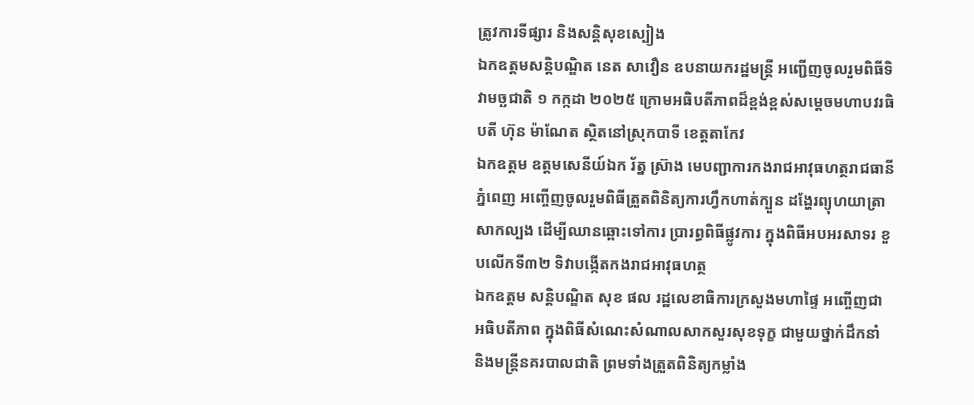ត្រូវការទីផ្សារ និងសន្តិសុខស្បៀង
ឯកឧត្តមសន្តិបណ្ឌិត នេត សាវឿន ឧបនាយករដ្ឋមន្រ្តី អញ្ជើញចូលរួមពិធីទិវាមច្ឆជាតិ ១ កក្កដា ២០២៥ ក្រោមអធិបតីភាពដ៏ខ្ពង់ខ្ពស់សម្តេចមហាបវរធិបតី ហ៊ុន ម៉ាណែត ស្ថិតនៅស្រុកបាទី ខេត្តតាកែវ
ឯកឧត្តម ឧត្តមសេនីយ៍ឯក រ័ត្ន ស៊្រាង មេបញ្ជាការកងរាជអាវុធហត្ថរាជធានីភ្នំពេញ អញ្ចើញចូលរួមពិធីត្រួតពិនិត្យការហ្វឹកហាត់ក្បួន ដង្ហែរព្យុហយាត្រាសាកល្បង ដើម្បីឈានឆ្ពោះទៅការ ប្រារព្ធពិធីផ្លូវការ ក្នុងពិធីអបអរសាទរ ខួបលើកទី៣២ ទិវាបង្កើតកងរាជអាវុធហត្ថ
ឯកឧត្តម សន្តិបណ្ឌិត សុខ ផល រដ្ឋលេខាធិការក្រសួងមហាផ្ទៃ អញ្ចើញជាអធិបតីភាព ក្នុងពិធីសំណេះសំណាលសាកសួរសុខទុក្ខ ជាមួយថ្នាក់ដឹកនាំ និងមន្រ្តីនគរបាលជាតិ ព្រមទាំងត្រួតពិនិត្យកម្លាំង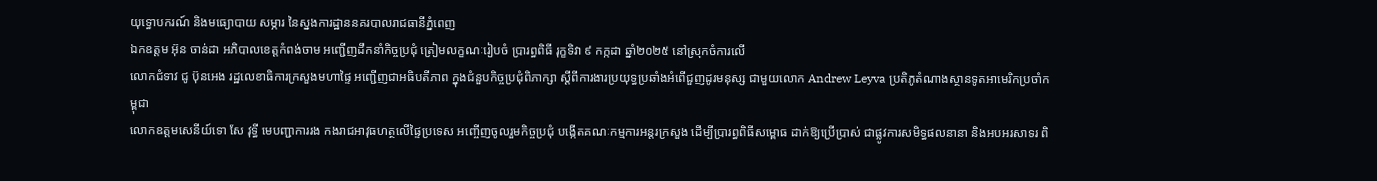យុទ្ធោបករណ៍ និងមធ្យោបាយ សម្ភារ នៃស្នងការដ្ឋាននគរបាលរាជធានីភ្នំពេញ
ឯកឧត្តម អ៊ុន ចាន់ដា អភិបាលខេត្តកំពង់ចាម អញ្ជើញដឹកនាំកិច្ចប្រជុំ ត្រៀមលក្ខណៈរៀបចំ ប្រារព្ធពិធី រុក្ខទិវា ៩ កក្កដា ឆ្នាំ២០២៥ នៅស្រុកចំការលើ
លោកជំទាវ ជូ ប៊ុនអេង រដ្ឋលេខាធិការក្រសួងមហាផ្ទៃ អញ្ជើញជាអធិបតីភាព ក្នុងជំនួបកិច្ចប្រជុំពិភាក្សា ស្តីពីការងារប្រយុទ្ធប្រឆាំងអំពើជួញដូរមនុស្ស ជាមួយលោក Andrew Leyva ប្រតិភូតំណាងស្ថានទូតអាមេរិកប្រចាំកម្ពុជា
លោកឧត្តមសេនីយ៍ទោ សែ វុទ្ធី មេបញ្ជាការរង កងរាជអាវុធហត្ថលើផ្ទៃប្រទេស អញ្ចើញចូលរួមកិច្ចប្រជុំ បង្កើតគណៈកម្មការអន្តរក្រសួង ដើម្បីប្រារព្ធពិធីសម្ពោធ ដាក់ឱ្យប្រើប្រាស់ ជាផ្លូវការសមិទ្ធផលនានា និងអបអរសាទរ ពិ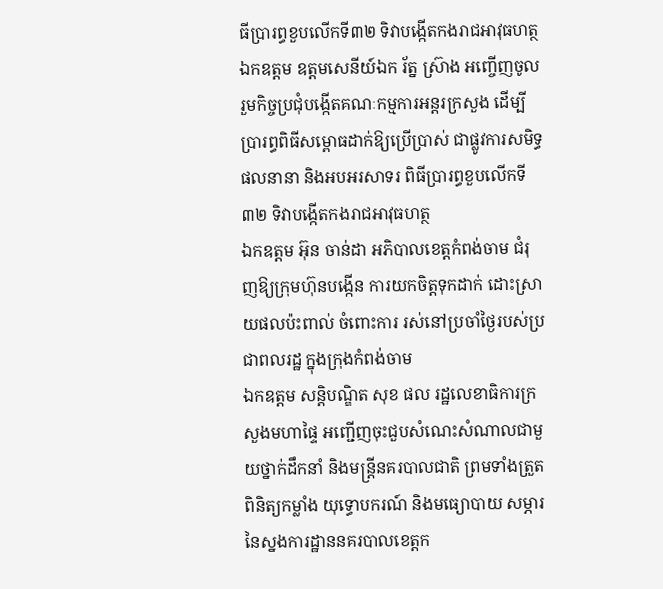ធីប្រារព្ធខួបលើកទី៣២ ទិវាបង្កើតកងរាជអាវុធហត្ថ
ឯកឧត្តម ឧត្តមសេនីយ៍ឯក រ័ត្ន ស្រ៊ាង អញ្ចើញចូលរួមកិច្ចប្រជុំបង្កើតគណៈកម្មការអន្តរក្រសួង ដើម្បីប្រារព្ធពិធីសម្ពោធដាក់ឱ្យប្រើប្រាស់ ជាផ្លូវការសមិទ្ធផលនានា និងអបអរសាទរ ពិធីប្រារព្ធខួបលើកទី៣២ ទិវាបង្កើតកងរាជអាវុធហត្ថ
ឯកឧត្ដម អ៊ុន ចាន់ដា អភិបាលខេត្តកំពង់ចាម ជំរុញឱ្យក្រុមហ៊ុនបង្កេីន ការយកចិត្តទុកដាក់ ដោះស្រាយផលប៉ះពាល់ ចំពោះការ រស់នៅប្រចាំថ្ងៃរបស់ប្រជាពលរដ្ឋ ក្នុងក្រុងកំពង់ចាម
ឯកឧត្តម សន្តិបណ្ឌិត សុខ ផល រដ្ឋលេខាធិការក្រសួងមហាផ្ទៃ អញ្ជើញចុះជួបសំណេះសំណាលជាមួយថ្នាក់ដឹកនាំ និងមន្រ្តីនគរបាលជាតិ ព្រមទាំងត្រួតពិនិត្យកម្លាំង យុទ្ធោបករណ៍ និងមធ្យោបាយ សម្ភារ នៃស្នងការដ្ឋាននគរបាលខេត្តក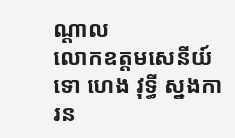ណ្តាល
លោកឧត្តមសេនីយ៍ទោ ហេង វុទ្ធី ស្នងការន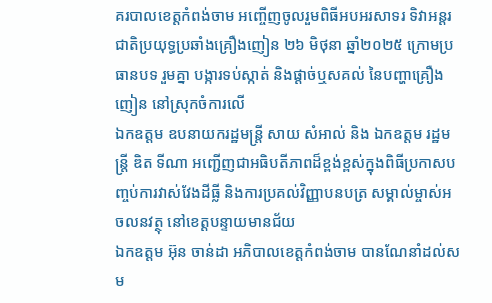គរបាលខេត្តកំពង់ចាម អញ្ចើញចូលរួមពិធីអបអរសាទរ ទិវាអន្តរជាតិប្រយុទ្ធប្រឆាំងគ្រឿងញៀន ២៦ មិថុនា ឆ្នាំ២០២៥ ក្រោមប្រធានបទ រួមគ្នា បង្ការទប់ស្កាត់ និងផ្ដាច់ឬសគល់ នៃបញ្ហាគ្រឿងញៀន នៅស្រុកចំការលេី
ឯកឧត្តម ឧបនាយករដ្ឋមន្រ្តី សាយ សំអាល់ និង ឯកឧត្តម រដ្ឋមន្រ្តី ឌិត ទីណា អញ្ជេីញជាអធិបតីភាពដ៏ខ្ពង់ខ្ពស់ក្នុងពិធីប្រកាសបញ្ចប់ការវាស់វែងដីធ្លី និងការប្រគល់វិញ្ញាបនបត្រ សម្គាល់ម្ចាស់អចលនវត្ថុ នៅខេត្តបន្ទាយមានជ័យ
ឯកឧត្តម អ៊ុន ចាន់ដា អភិបាលខេត្តកំពង់ចាម បានណែនាំដល់សម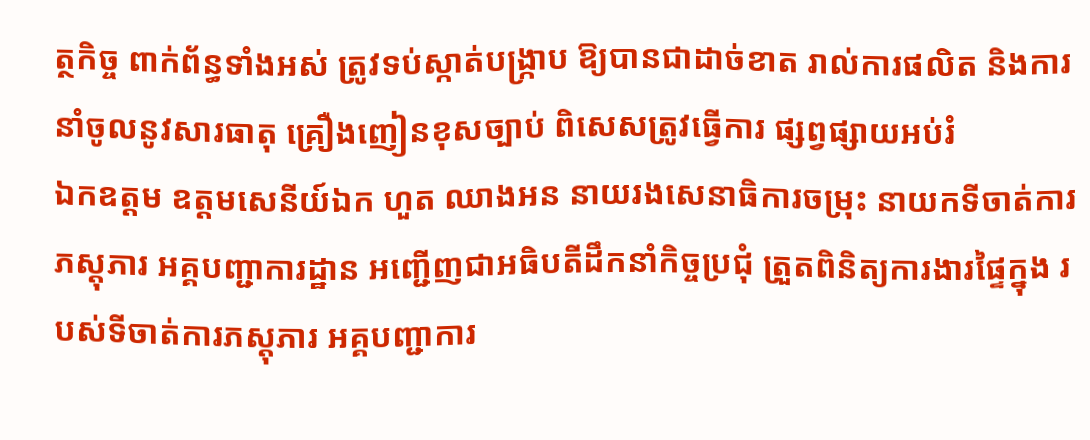ត្ថកិច្ច ពាក់ព័ន្ធទាំងអស់ ត្រូវទប់ស្កាត់បង្ក្រាប ឱ្យបានជាដាច់ខាត រាល់ការផលិត និងការនាំចូលនូវសារធាតុ គ្រឿងញៀនខុសច្បាប់ ពិសេសត្រូវធ្វើការ ផ្សព្វផ្សាយអប់រំ
ឯកឧត្តម ឧត្ដមសេនីយ៍ឯក ហួត ឈាងអន នាយរងសេនាធិការចម្រុះ នាយកទីចាត់ការភស្តុភារ អគ្គបញ្ជាការដ្ឋាន អញ្ជើញជាអធិបតីដឹកនាំកិច្ចប្រជុំ ត្រួតពិនិត្យការងារផ្ទៃក្នុង របស់ទីចាត់ការភស្តុភារ អគ្គបញ្ជាការ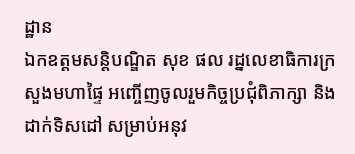ដ្ឋាន
ឯកឧត្ដមសន្តិបណ្ឌិត សុខ ផល រដ្នលេខាធិការក្រសួងមហាផ្ទៃ អញ្ចើញចូលរួមកិច្ចប្រជុំពិភាក្សា និងដាក់ទិសដៅ សម្រាប់អនុវ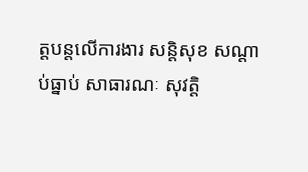ត្តបន្តលើការងារ សន្តិសុខ សណ្តាប់ធ្នាប់ សាធារណៈ សុវត្តិ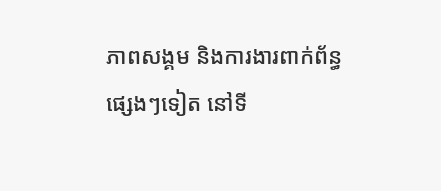ភាពសង្គម និងការងារពាក់ព័ន្ធផ្សេងៗទៀត នៅទី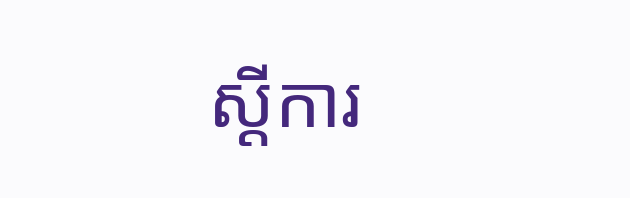ស្តីការ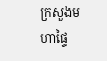ក្រសួងមហាផ្ទៃ